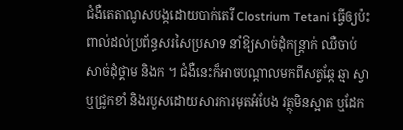ជំងឺតេតាណូសបង្កដោយបាក់តេរី Clostrium Tetani ធ្វើឲ្យប៉ះពាល់ដល់ប្រព័ន្ធសរសៃប្រសាទ នាំឱ្យសាច់ដុំកន្ត្រាក់ ឈឺចាប់សាច់ដុំថ្គាម និងក ។ ជំងឺនេះក៏អាចបណ្តាលមកពីសត្វឆ្កែ ឆ្មា ស្វា ឬជ្រូកខាំ និងរបួសដោយសារការមុតអំបែង វត្ថុមិនស្អាត ឬដែក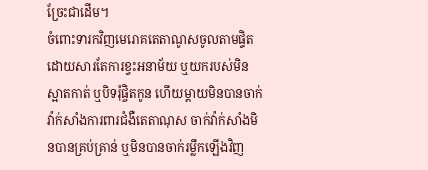ច្រែះជាដើម។
ចំពោះទារកវិញមេរោគតេតាណូសចូលតាមផ្ទិតដោយសារតែការខ្វះអនាម័យ ឬយករបស់មិនស្អាតកាត់ ឬបិទរុំផ្ចិតកូន ហើយម្តាយមិនបានចាក់វ៉ាក់សាំងការពារជំងឺតេតាណុស ចាក់វ៉ាក់សាំងមិនបានគ្រប់គ្រាន់ ឬមិនបានចាក់រម្លឹកឡើងវិញ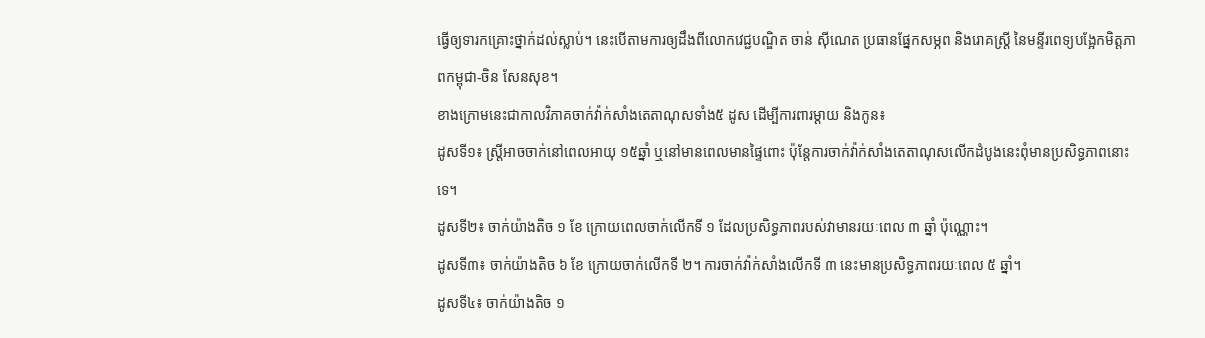ធ្វើឲ្យទារកគ្រោះថ្នាក់ដល់ស្លាប់។ នេះបើតាមការឲ្យដឹងពីលោកវេជ្ជបណ្ឌិត ចាន់ ស៊ីណេត ប្រធានផ្នែកសម្ភព និងរោគស្ត្រី នៃមន្ទីរពេទ្យបង្អែកមិត្តភាពកម្ពុជា-ចិន សែនសុខ។
ខាងក្រោមនេះជាកាលវិភាគចាក់វ៉ាក់សាំងតេតាណុសទាំង៥ ដូស ដើម្បីការពារម្តាយ និងកូន៖
ដូសទី១៖ ស្ត្រីអាចចាក់នៅពេលអាយុ ១៥ឆ្នាំ ឬនៅមានពេលមានផ្ទៃពោះ ប៉ុន្តែការចាក់វ៉ាក់សាំងតេតាណុសលើកដំបូងនេះពុំមានប្រសិទ្ធភាពនោះទេ។
ដូសទី២៖ ចាក់យ៉ាងតិច ១ ខែ ក្រោយពេលចាក់លើកទី ១ ដែលប្រសិទ្ធភាពរបស់វាមានរយៈពេល ៣ ឆ្នាំ ប៉ុណ្ណោះ។
ដូសទី៣៖ ចាក់យ៉ាងតិច ៦ ខែ ក្រោយចាក់លើកទី ២។ ការចាក់វ៉ាក់សាំងលើកទី ៣ នេះមានប្រសិទ្ធភាពរយៈពេល ៥ ឆ្នាំ។
ដូសទី៤៖ ចាក់យ៉ាងតិច ១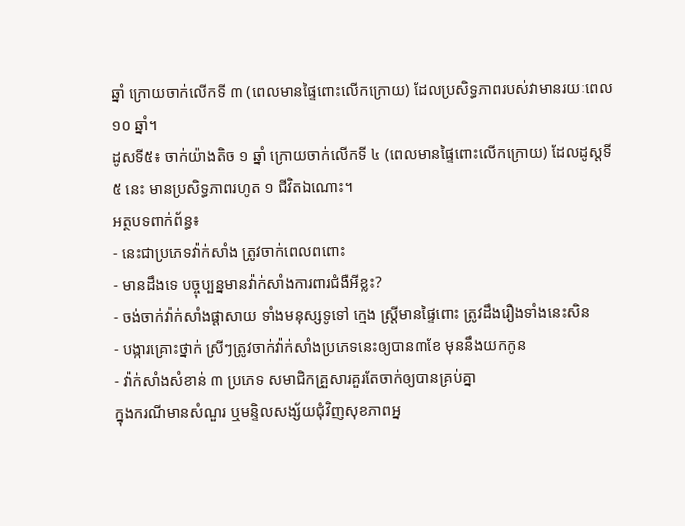ឆ្នាំ ក្រោយចាក់លើកទី ៣ (ពេលមានផ្ទៃពោះលើកក្រោយ) ដែលប្រសិទ្ធភាពរបស់វាមានរយៈពេល ១០ ឆ្នាំ។
ដូសទី៥៖ ចាក់យ៉ាងតិច ១ ឆ្នាំ ក្រោយចាក់លើកទី ៤ (ពេលមានផ្ទៃពោះលើកក្រោយ) ដែលដូស្តទី៥ នេះ មានប្រសិទ្ធភាពរហូត ១ ជីវិតឯណោះ។
អត្ថបទពាក់ព័ន្ធ៖
- នេះជាប្រភេទវ៉ាក់សាំង ត្រូវចាក់ពេលពពោះ
- មានដឹងទេ បច្ចុប្បន្នមានវ៉ាក់សាំងការពារជំងឺអីខ្លះ?
- ចង់ចាក់វ៉ាក់សាំងផ្ដាសាយ ទាំងមនុស្សទូទៅ ក្មេង ស្ត្រីមានផ្ទៃពោះ ត្រូវដឹងរឿងទាំងនេះសិន
- បង្ការគ្រោះថ្នាក់ ស្រីៗត្រូវចាក់វ៉ាក់សាំងប្រភេទនេះឲ្យបាន៣ខែ មុននឹងយកកូន
- វ៉ាក់សាំងសំខាន់ ៣ ប្រភេទ សមាជិកគ្រួសារគួរតែចាក់ឲ្យបានគ្រប់គ្នា
ក្នុងករណីមានសំណួរ ឬមន្ទិលសង្ស័យជុំវិញសុខភាពអ្ន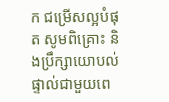ក ជម្រើសល្អបំផុត សូមពិគ្រោះ និងប្រឹក្សាយោបល់ផ្ទាល់ជាមួយពេ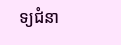ទ្យជំនា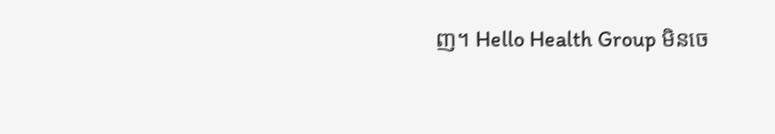ញ។ Hello Health Group មិនចេ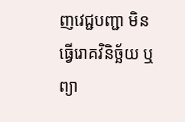ញវេជ្ជបញ្ជា មិនធ្វើរោគវិនិច្ឆ័យ ឬព្យា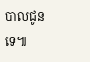បាលជូនទេ៕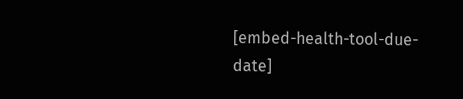[embed-health-tool-due-date]